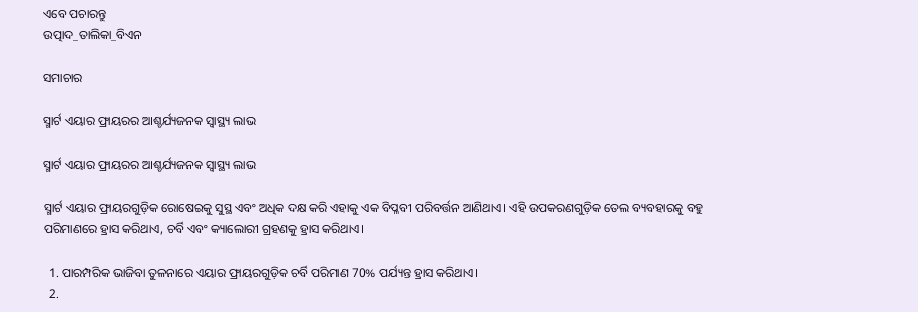ଏବେ ପଚାରନ୍ତୁ
ଉତ୍ପାଦ_ତାଲିକା_ବିଏନ

ସମାଚାର

ସ୍ମାର୍ଟ ଏୟାର ଫ୍ରାୟରର ଆଶ୍ଚର୍ଯ୍ୟଜନକ ସ୍ୱାସ୍ଥ୍ୟ ଲାଭ

ସ୍ମାର୍ଟ ଏୟାର ଫ୍ରାୟରର ଆଶ୍ଚର୍ଯ୍ୟଜନକ ସ୍ୱାସ୍ଥ୍ୟ ଲାଭ

ସ୍ମାର୍ଟ ଏୟାର ଫ୍ରାୟରଗୁଡ଼ିକ ରୋଷେଇକୁ ସୁସ୍ଥ ଏବଂ ଅଧିକ ଦକ୍ଷ କରି ଏହାକୁ ଏକ ବିପ୍ଳବୀ ପରିବର୍ତ୍ତନ ଆଣିଥାଏ। ଏହି ଉପକରଣଗୁଡ଼ିକ ତେଲ ବ୍ୟବହାରକୁ ବହୁ ପରିମାଣରେ ହ୍ରାସ କରିଥାଏ, ଚର୍ବି ଏବଂ କ୍ୟାଲୋରୀ ଗ୍ରହଣକୁ ହ୍ରାସ କରିଥାଏ।

  1. ପାରମ୍ପରିକ ଭାଜିବା ତୁଳନାରେ ଏୟାର ଫ୍ରାୟରଗୁଡ଼ିକ ଚର୍ବି ପରିମାଣ 70% ପର୍ଯ୍ୟନ୍ତ ହ୍ରାସ କରିଥାଏ।
  2.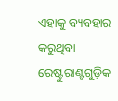ଏହାକୁ ବ୍ୟବହାର କରୁଥିବା ରେଷ୍ଟୁରାଣ୍ଟଗୁଡ଼ିକ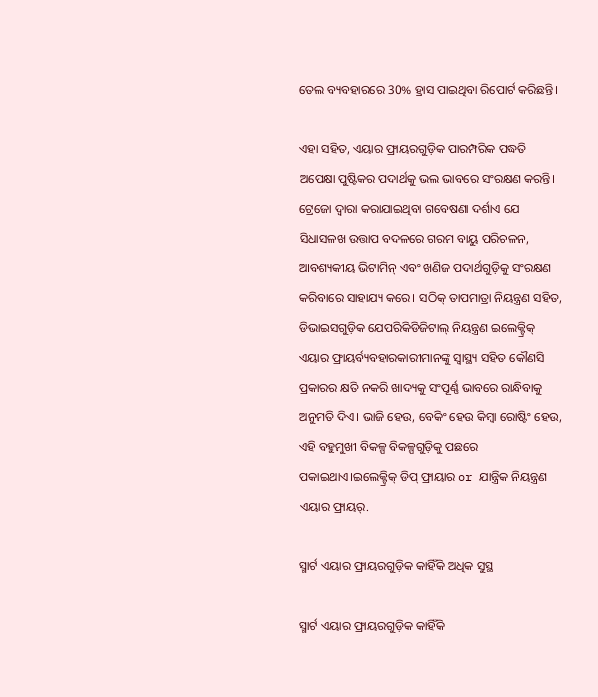ତେଲ ବ୍ୟବହାରରେ 30% ହ୍ରାସ ପାଇଥିବା ରିପୋର୍ଟ କରିଛନ୍ତି।

ଏହା ସହିତ, ଏୟାର ଫ୍ରାୟରଗୁଡ଼ିକ ପାରମ୍ପରିକ ପଦ୍ଧତି ଅପେକ୍ଷା ପୁଷ୍ଟିକର ପଦାର୍ଥକୁ ଭଲ ଭାବରେ ସଂରକ୍ଷଣ କରନ୍ତି। ଟ୍ରେଜୋ ଦ୍ୱାରା କରାଯାଇଥିବା ଗବେଷଣା ଦର୍ଶାଏ ଯେ ସିଧାସଳଖ ଉତ୍ତାପ ବଦଳରେ ଗରମ ବାୟୁ ପରିଚଳନ, ଆବଶ୍ୟକୀୟ ଭିଟାମିନ୍ ଏବଂ ଖଣିଜ ପଦାର୍ଥଗୁଡ଼ିକୁ ସଂରକ୍ଷଣ କରିବାରେ ସାହାଯ୍ୟ କରେ। ସଠିକ୍ ତାପମାତ୍ରା ନିୟନ୍ତ୍ରଣ ସହିତ, ଡିଭାଇସଗୁଡ଼ିକ ଯେପରିକିଡିଜିଟାଲ୍ ନିୟନ୍ତ୍ରଣ ଇଲେକ୍ଟ୍ରିକ୍ ଏୟାର ଫ୍ରାୟର୍ବ୍ୟବହାରକାରୀମାନଙ୍କୁ ସ୍ୱାସ୍ଥ୍ୟ ସହିତ କୌଣସି ପ୍ରକାରର କ୍ଷତି ନକରି ଖାଦ୍ୟକୁ ସଂପୂର୍ଣ୍ଣ ଭାବରେ ରାନ୍ଧିବାକୁ ଅନୁମତି ଦିଏ। ଭାଜି ହେଉ, ବେକିଂ ହେଉ କିମ୍ବା ରୋଷ୍ଟିଂ ହେଉ, ଏହି ବହୁମୁଖୀ ବିକଳ୍ପ ବିକଳ୍ପଗୁଡ଼ିକୁ ପଛରେ ପକାଇଥାଏ।ଇଲେକ୍ଟ୍ରିକ୍ ଡିପ୍ ଫ୍ରାୟାର or ଯାନ୍ତ୍ରିକ ନିୟନ୍ତ୍ରଣ ଏୟାର ଫ୍ରାୟର୍.

ସ୍ମାର୍ଟ ଏୟାର ଫ୍ରାୟରଗୁଡ଼ିକ କାହିଁକି ଅଧିକ ସୁସ୍ଥ

ସ୍ମାର୍ଟ ଏୟାର ଫ୍ରାୟରଗୁଡ଼ିକ କାହିଁକି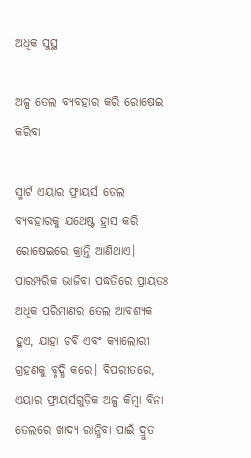ଅଧିକ ସୁସ୍ଥ

ଅଳ୍ପ ତେଲ ବ୍ୟବହାର କରି ରୋଷେଇ କରିବା

ସ୍ମାର୍ଟ ଏୟାର ଫ୍ରାୟର୍ସ ତେଲ ବ୍ୟବହାରକୁ ଯଥେଷ୍ଟ ହ୍ରାସ କରି ରୋଷେଇରେ କ୍ରାନ୍ତି ଆଣିଥାଏ। ପାରମ୍ପରିକ ଭାଜିବା ପଦ୍ଧତିରେ ପ୍ରାୟତଃ ଅଧିକ ପରିମାଣର ତେଲ ଆବଶ୍ୟକ ହୁଏ, ଯାହା ଚର୍ବି ଏବଂ କ୍ୟାଲୋରୀ ଗ୍ରହଣକୁ ବୃଦ୍ଧି କରେ। ବିପରୀତରେ, ଏୟାର ଫ୍ରାୟର୍ସଗୁଡ଼ିକ ଅଳ୍ପ କିମ୍ବା ବିନା ତେଲରେ ଖାଦ୍ୟ ରାନ୍ଧିବା ପାଇଁ ଦ୍ରୁତ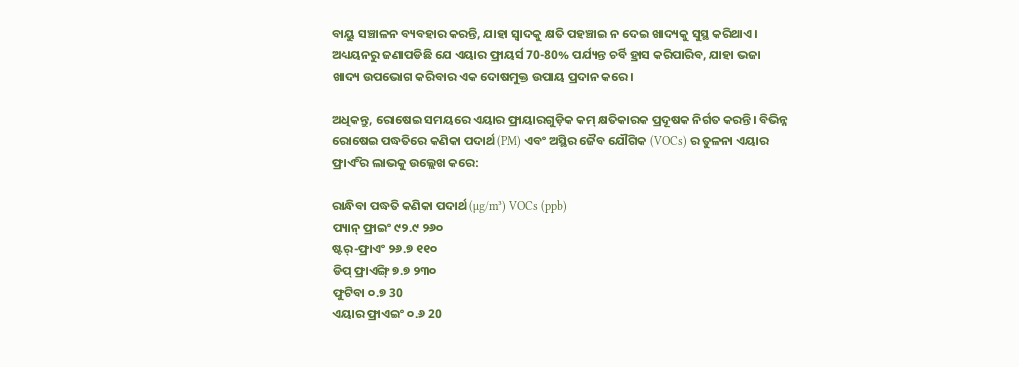ବାୟୁ ସଞ୍ଚାଳନ ବ୍ୟବହାର କରନ୍ତି, ଯାହା ସ୍ୱାଦକୁ କ୍ଷତି ପହଞ୍ଚାଇ ନ ଦେଇ ଖାଦ୍ୟକୁ ସୁସ୍ଥ କରିଥାଏ। ଅଧ୍ୟୟନରୁ ଜଣାପଡିଛି ଯେ ଏୟାର ଫ୍ରାୟର୍ସ 70-80% ପର୍ଯ୍ୟନ୍ତ ଚର୍ବି ହ୍ରାସ କରିପାରିବ, ଯାହା ଭଜା ଖାଦ୍ୟ ଉପଭୋଗ କରିବାର ଏକ ଦୋଷମୁକ୍ତ ଉପାୟ ପ୍ରଦାନ କରେ।

ଅଧିକନ୍ତୁ, ରୋଷେଇ ସମୟରେ ଏୟାର ଫ୍ରାୟାରଗୁଡ଼ିକ କମ୍ କ୍ଷତିକାରକ ପ୍ରଦୂଷକ ନିର୍ଗତ କରନ୍ତି। ବିଭିନ୍ନ ରୋଷେଇ ପଦ୍ଧତିରେ କଣିକା ପଦାର୍ଥ (PM) ଏବଂ ଅସ୍ଥିର ଜୈବ ଯୌଗିକ (VOCs) ର ତୁଳନା ଏୟାର ଫ୍ରାଏିଂର ଲାଭକୁ ଉଲ୍ଲେଖ କରେ:

ରାନ୍ଧିବା ପଦ୍ଧତି କଣିକା ପଦାର୍ଥ (µg/m³) VOCs (ppb)
ପ୍ୟାନ୍ ଫ୍ରାଇଂ ୯୨.୯ ୨୬୦
ଷ୍ଟର୍-ଫ୍ରାଏଂ ୨୬.୭ ୧୧୦
ଡିପ୍ ଫ୍ରାଏିଙ୍ଗ୍ ୭.୭ ୨୩୦
ଫୁଟିବା ୦.୭ 30
ଏୟାର ଫ୍ରାଏଇଂ ୦.୬ 20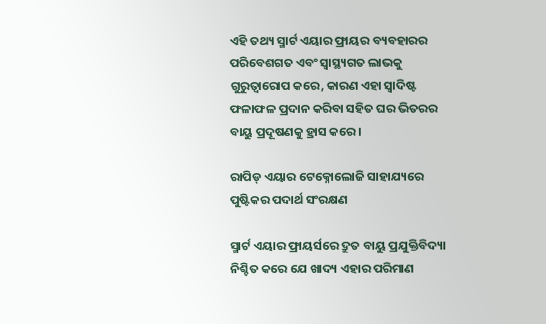ଏହି ତଥ୍ୟ ସ୍ମାର୍ଟ ଏୟାର ଫ୍ରାୟର ବ୍ୟବହାରର ପରିବେଶଗତ ଏବଂ ସ୍ୱାସ୍ଥ୍ୟଗତ ଲାଭକୁ ଗୁରୁତ୍ୱାରୋପ କରେ, କାରଣ ଏହା ସ୍ୱାଦିଷ୍ଟ ଫଳାଫଳ ପ୍ରଦାନ କରିବା ସହିତ ଘର ଭିତରର ବାୟୁ ପ୍ରଦୂଷଣକୁ ହ୍ରାସ କରେ।

ରାପିଡ୍ ଏୟାର ଟେକ୍ନୋଲୋଜି ସାହାଯ୍ୟରେ ପୁଷ୍ଟିକର ପଦାର୍ଥ ସଂରକ୍ଷଣ

ସ୍ମାର୍ଟ ଏୟାର ଫ୍ରାୟର୍ସରେ ଦ୍ରୁତ ବାୟୁ ପ୍ରଯୁକ୍ତିବିଦ୍ୟା ନିଶ୍ଚିତ କରେ ଯେ ଖାଦ୍ୟ ଏହାର ପରିମାଣ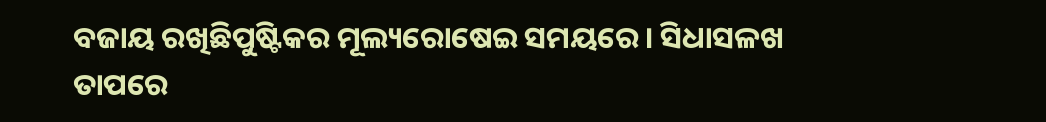ବଜାୟ ରଖିଛିପୁଷ୍ଟିକର ମୂଲ୍ୟରୋଷେଇ ସମୟରେ। ସିଧାସଳଖ ତାପରେ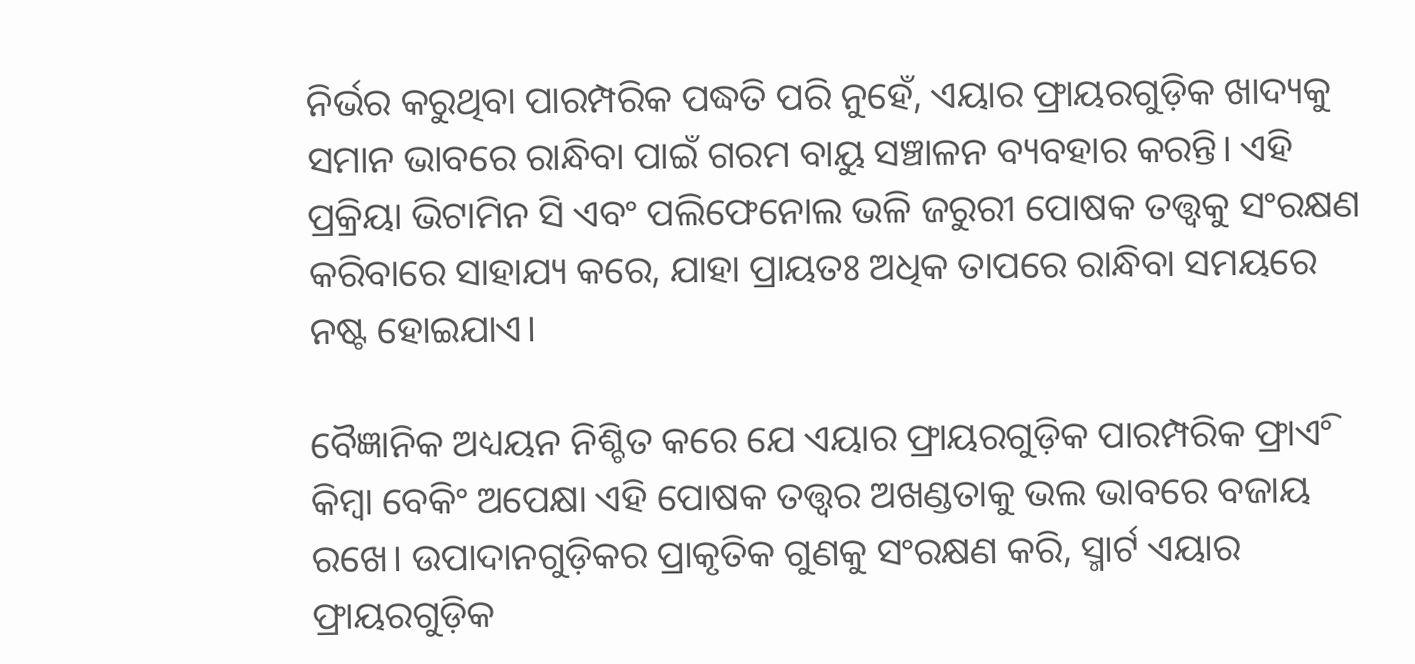ନିର୍ଭର କରୁଥିବା ପାରମ୍ପରିକ ପଦ୍ଧତି ପରି ନୁହେଁ, ଏୟାର ଫ୍ରାୟରଗୁଡ଼ିକ ଖାଦ୍ୟକୁ ସମାନ ଭାବରେ ରାନ୍ଧିବା ପାଇଁ ଗରମ ବାୟୁ ସଞ୍ଚାଳନ ବ୍ୟବହାର କରନ୍ତି। ଏହି ପ୍ରକ୍ରିୟା ଭିଟାମିନ ସି ଏବଂ ପଲିଫେନୋଲ ଭଳି ଜରୁରୀ ପୋଷକ ତତ୍ତ୍ୱକୁ ସଂରକ୍ଷଣ କରିବାରେ ସାହାଯ୍ୟ କରେ, ଯାହା ପ୍ରାୟତଃ ଅଧିକ ତାପରେ ରାନ୍ଧିବା ସମୟରେ ନଷ୍ଟ ହୋଇଯାଏ।

ବୈଜ୍ଞାନିକ ଅଧ୍ୟୟନ ନିଶ୍ଚିତ କରେ ଯେ ଏୟାର ଫ୍ରାୟରଗୁଡ଼ିକ ପାରମ୍ପରିକ ଫ୍ରାଏିଂ କିମ୍ବା ବେକିଂ ଅପେକ୍ଷା ଏହି ପୋଷକ ତତ୍ତ୍ୱର ଅଖଣ୍ଡତାକୁ ଭଲ ଭାବରେ ବଜାୟ ରଖେ। ଉପାଦାନଗୁଡ଼ିକର ପ୍ରାକୃତିକ ଗୁଣକୁ ସଂରକ୍ଷଣ କରି, ସ୍ମାର୍ଟ ଏୟାର ଫ୍ରାୟରଗୁଡ଼ିକ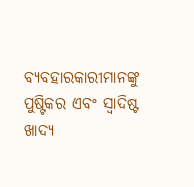ବ୍ୟବହାରକାରୀମାନଙ୍କୁ ପୁଷ୍ଟିକର ଏବଂ ସ୍ୱାଦିଷ୍ଟ ଖାଦ୍ୟ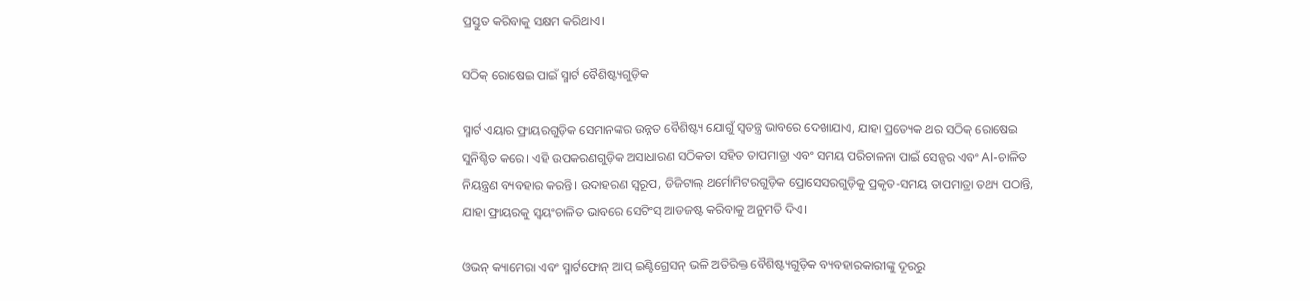ପ୍ରସ୍ତୁତ କରିବାକୁ ସକ୍ଷମ କରିଥାଏ।

ସଠିକ୍ ରୋଷେଇ ପାଇଁ ସ୍ମାର୍ଟ ବୈଶିଷ୍ଟ୍ୟଗୁଡ଼ିକ

ସ୍ମାର୍ଟ ଏୟାର ଫ୍ରାୟରଗୁଡ଼ିକ ସେମାନଙ୍କର ଉନ୍ନତ ବୈଶିଷ୍ଟ୍ୟ ଯୋଗୁଁ ସ୍ୱତନ୍ତ୍ର ଭାବରେ ଦେଖାଯାଏ, ଯାହା ପ୍ରତ୍ୟେକ ଥର ସଠିକ୍ ରୋଷେଇ ସୁନିଶ୍ଚିତ କରେ। ଏହି ଉପକରଣଗୁଡ଼ିକ ଅସାଧାରଣ ସଠିକତା ସହିତ ତାପମାତ୍ରା ଏବଂ ସମୟ ପରିଚାଳନା ପାଇଁ ସେନ୍ସର ଏବଂ AI-ଚାଳିତ ନିୟନ୍ତ୍ରଣ ବ୍ୟବହାର କରନ୍ତି। ଉଦାହରଣ ସ୍ୱରୂପ, ଡିଜିଟାଲ୍ ଥର୍ମୋମିଟରଗୁଡ଼ିକ ପ୍ରୋସେସରଗୁଡ଼ିକୁ ପ୍ରକୃତ-ସମୟ ତାପମାତ୍ରା ତଥ୍ୟ ପଠାନ୍ତି, ଯାହା ଫ୍ରାୟରକୁ ସ୍ୱୟଂଚାଳିତ ଭାବରେ ସେଟିଂସ୍ ଆଡଜଷ୍ଟ କରିବାକୁ ଅନୁମତି ଦିଏ।

ଓଭନ୍ କ୍ୟାମେରା ଏବଂ ସ୍ମାର୍ଟଫୋନ୍ ଆପ୍ ଇଣ୍ଟିଗ୍ରେସନ୍ ଭଳି ଅତିରିକ୍ତ ବୈଶିଷ୍ଟ୍ୟଗୁଡ଼ିକ ବ୍ୟବହାରକାରୀଙ୍କୁ ଦୂରରୁ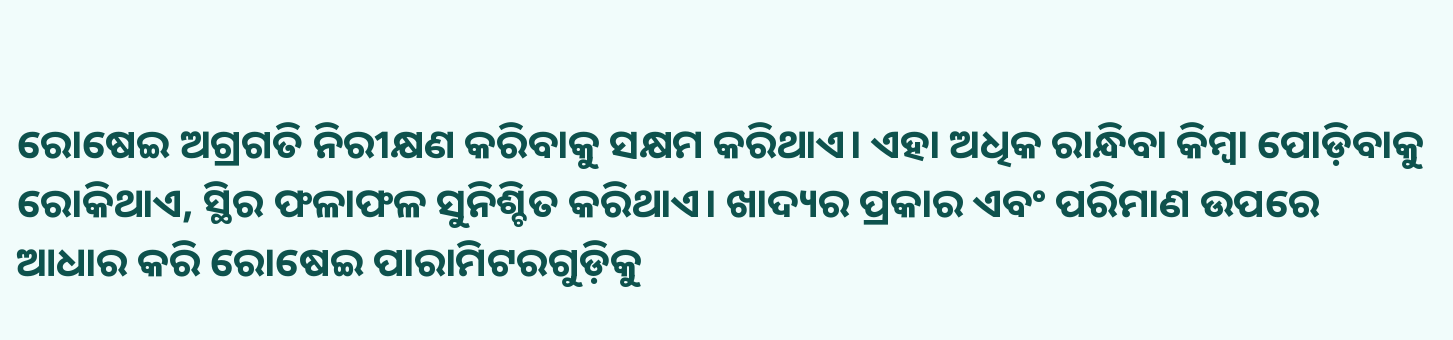ରୋଷେଇ ଅଗ୍ରଗତି ନିରୀକ୍ଷଣ କରିବାକୁ ସକ୍ଷମ କରିଥାଏ। ଏହା ଅଧିକ ରାନ୍ଧିବା କିମ୍ବା ପୋଡ଼ିବାକୁ ରୋକିଥାଏ, ସ୍ଥିର ଫଳାଫଳ ସୁନିଶ୍ଚିତ କରିଥାଏ। ଖାଦ୍ୟର ପ୍ରକାର ଏବଂ ପରିମାଣ ଉପରେ ଆଧାର କରି ରୋଷେଇ ପାରାମିଟରଗୁଡ଼ିକୁ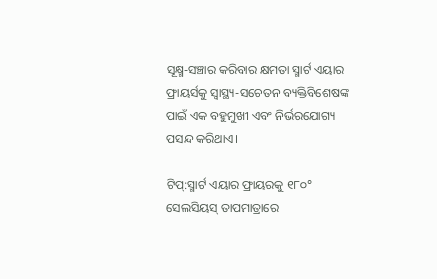ସୂକ୍ଷ୍ମ-ସଞ୍ଚାର କରିବାର କ୍ଷମତା ସ୍ମାର୍ଟ ଏୟାର ଫ୍ରାୟର୍ସକୁ ସ୍ୱାସ୍ଥ୍ୟ-ସଚେତନ ବ୍ୟକ୍ତିବିଶେଷଙ୍କ ପାଇଁ ଏକ ବହୁମୁଖୀ ଏବଂ ନିର୍ଭରଯୋଗ୍ୟ ପସନ୍ଦ କରିଥାଏ।

ଟିପ୍:ସ୍ମାର୍ଟ ଏୟାର ଫ୍ରାୟରକୁ ୧୮୦° ସେଲସିୟସ୍ ତାପମାତ୍ରାରେ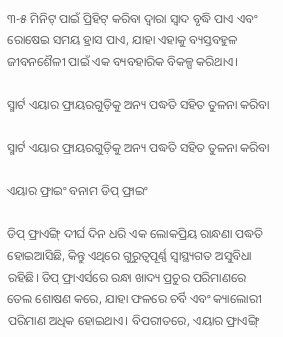୩-୫ ମିନିଟ୍ ପାଇଁ ପ୍ରିହିଟ୍ କରିବା ଦ୍ଵାରା ସ୍ୱାଦ ବୃଦ୍ଧି ପାଏ ଏବଂ ରୋଷେଇ ସମୟ ହ୍ରାସ ପାଏ, ଯାହା ଏହାକୁ ବ୍ୟସ୍ତବହୁଳ ଜୀବନଶୈଳୀ ପାଇଁ ଏକ ବ୍ୟବହାରିକ ବିକଳ୍ପ କରିଥାଏ।

ସ୍ମାର୍ଟ ଏୟାର ଫ୍ରାୟରଗୁଡ଼ିକୁ ଅନ୍ୟ ପଦ୍ଧତି ସହିତ ତୁଳନା କରିବା

ସ୍ମାର୍ଟ ଏୟାର ଫ୍ରାୟରଗୁଡ଼ିକୁ ଅନ୍ୟ ପଦ୍ଧତି ସହିତ ତୁଳନା କରିବା

ଏୟାର ଫ୍ରାଇଂ ବନାମ ଡିପ୍ ଫ୍ରାଇଂ

ଡିପ୍ ଫ୍ରାଏିଙ୍ଗ୍ ଦୀର୍ଘ ଦିନ ଧରି ଏକ ଲୋକପ୍ରିୟ ରାନ୍ଧଣା ପଦ୍ଧତି ହୋଇଆସିଛି, କିନ୍ତୁ ଏଥିରେ ଗୁରୁତ୍ୱପୂର୍ଣ୍ଣ ସ୍ୱାସ୍ଥ୍ୟଗତ ଅସୁବିଧା ରହିଛି। ଡିପ୍ ଫ୍ରାଏର୍ସରେ ରନ୍ଧା ଖାଦ୍ୟ ପ୍ରଚୁର ପରିମାଣରେ ତେଲ ଶୋଷଣ କରେ, ଯାହା ଫଳରେ ଚର୍ବି ଏବଂ କ୍ୟାଲୋରୀ ପରିମାଣ ଅଧିକ ହୋଇଥାଏ। ବିପରୀତରେ, ଏୟାର ଫ୍ରାଏିଙ୍ଗ୍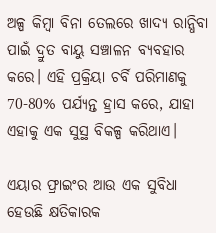ଅଳ୍ପ କିମ୍ବା ବିନା ତେଲରେ ଖାଦ୍ୟ ରାନ୍ଧିବା ପାଇଁ ଦ୍ରୁତ ବାୟୁ ସଞ୍ଚାଳନ ବ୍ୟବହାର କରେ। ଏହି ପ୍ରକ୍ରିୟା ଚର୍ବି ପରିମାଣକୁ 70-80% ପର୍ଯ୍ୟନ୍ତ ହ୍ରାସ କରେ, ଯାହା ଏହାକୁ ଏକ ସୁସ୍ଥ ବିକଳ୍ପ କରିଥାଏ।

ଏୟାର ଫ୍ରାଇଂର ଆଉ ଏକ ସୁବିଧା ହେଉଛି କ୍ଷତିକାରକ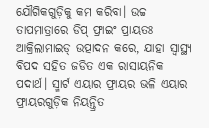ଯୌଗିକଗୁଡ଼ିକୁ କମ କରିବା। ଉଚ୍ଚ ତାପମାତ୍ରାରେ ଡିପ୍ ଫ୍ରାଇଂ ପ୍ରାୟତଃ ଆକ୍ରିଲାମାଇଡ୍ ଉତ୍ପାଦନ କରେ, ଯାହା ସ୍ୱାସ୍ଥ୍ୟ ବିପଦ ସହିତ ଜଡିତ ଏକ ରାସାୟନିକ ପଦାର୍ଥ। ସ୍ମାର୍ଟ ଏୟାର ଫ୍ରାୟର ଭଳି ଏୟାର ଫ୍ରାୟରଗୁଡ଼ିକ ନିୟନ୍ତ୍ରିତ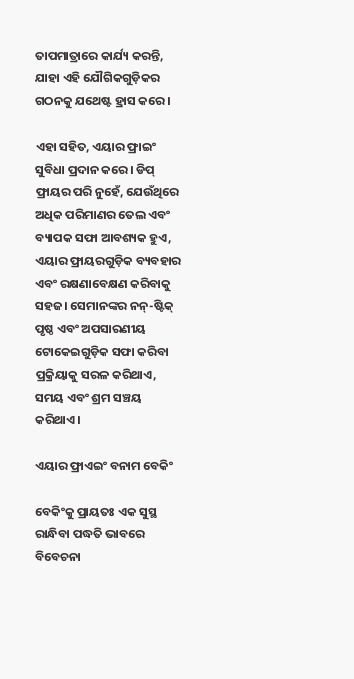ତାପମାତ୍ରାରେ କାର୍ଯ୍ୟ କରନ୍ତି, ଯାହା ଏହି ଯୌଗିକଗୁଡ଼ିକର ଗଠନକୁ ଯଥେଷ୍ଟ ହ୍ରାସ କରେ।

ଏହା ସହିତ, ଏୟାର ଫ୍ରାଇଂ ସୁବିଧା ପ୍ରଦାନ କରେ। ଡିପ୍ ଫ୍ରାୟର ପରି ନୁହେଁ, ଯେଉଁଥିରେ ଅଧିକ ପରିମାଣର ତେଲ ଏବଂ ବ୍ୟାପକ ସଫା ଆବଶ୍ୟକ ହୁଏ, ଏୟାର ଫ୍ରାୟରଗୁଡ଼ିକ ବ୍ୟବହାର ଏବଂ ରକ୍ଷଣାବେକ୍ଷଣ କରିବାକୁ ସହଜ। ସେମାନଙ୍କର ନନ୍-ଷ୍ଟିକ୍ ପୃଷ୍ଠ ଏବଂ ଅପସାରଣୀୟ ଟୋକେଇଗୁଡ଼ିକ ସଫା କରିବା ପ୍ରକ୍ରିୟାକୁ ସରଳ କରିଥାଏ, ସମୟ ଏବଂ ଶ୍ରମ ସଞ୍ଚୟ କରିଥାଏ।

ଏୟାର ଫ୍ରାଏଇଂ ବନାମ ବେକିଂ

ବେକିଂକୁ ପ୍ରାୟତଃ ଏକ ସୁସ୍ଥ ରାନ୍ଧିବା ପଦ୍ଧତି ଭାବରେ ବିବେଚନା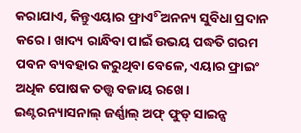କରାଯାଏ, କିନ୍ତୁଏୟାର ଫ୍ରାଏିଂ ଅନନ୍ୟ ସୁବିଧା ପ୍ରଦାନ କରେ। ଖାଦ୍ୟ ରାନ୍ଧିବା ପାଇଁ ଉଭୟ ପଦ୍ଧତି ଗରମ ପବନ ବ୍ୟବହାର କରୁଥିବା ବେଳେ, ଏୟାର ଫ୍ରାଇଂ ଅଧିକ ପୋଷକ ତତ୍ତ୍ୱ ବଜାୟ ରଖେ। ଇଣ୍ଟରନ୍ୟାସନାଲ୍ ଜର୍ଣ୍ଣାଲ୍ ଅଫ୍ ଫୁଡ୍ ସାଇନ୍ସ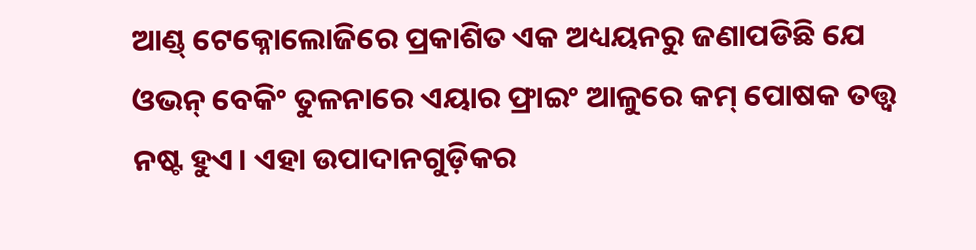ଆଣ୍ଡ୍ ଟେକ୍ନୋଲୋଜିରେ ପ୍ରକାଶିତ ଏକ ଅଧ୍ୟୟନରୁ ଜଣାପଡିଛି ଯେ ଓଭନ୍ ବେକିଂ ତୁଳନାରେ ଏୟାର ଫ୍ରାଇଂ ଆଳୁରେ କମ୍ ପୋଷକ ତତ୍ତ୍ୱ ନଷ୍ଟ ହୁଏ। ଏହା ଉପାଦାନଗୁଡ଼ିକର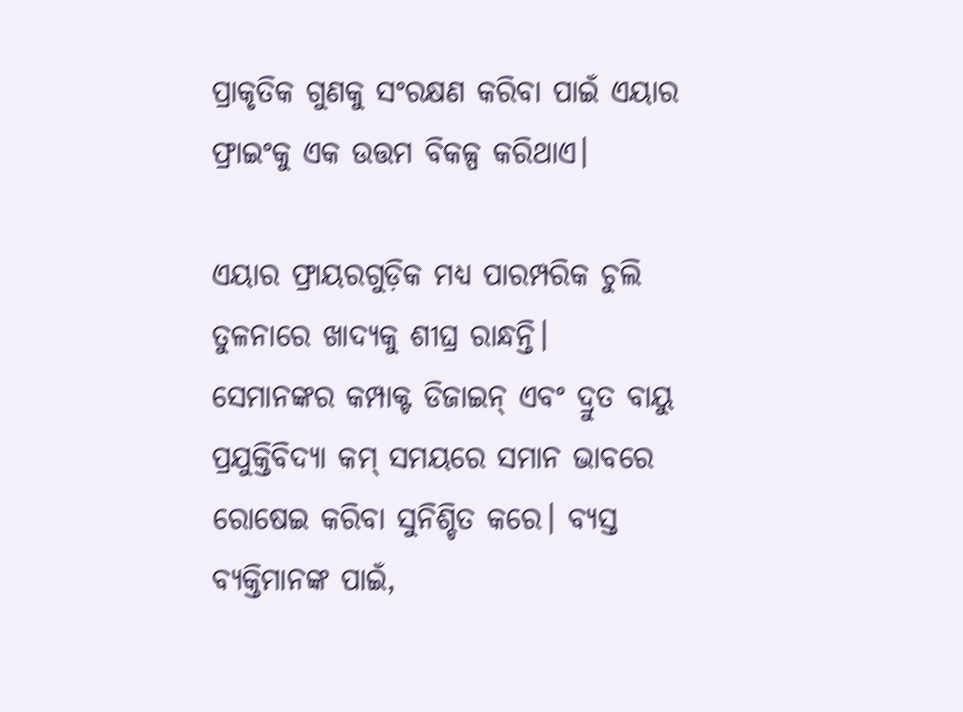ପ୍ରାକୃତିକ ଗୁଣକୁ ସଂରକ୍ଷଣ କରିବା ପାଇଁ ଏୟାର ଫ୍ରାଇଂକୁ ଏକ ଉତ୍ତମ ବିକଳ୍ପ କରିଥାଏ।

ଏୟାର ଫ୍ରାୟରଗୁଡ଼ିକ ମଧ୍ୟ ପାରମ୍ପରିକ ଚୁଲି ତୁଳନାରେ ଖାଦ୍ୟକୁ ଶୀଘ୍ର ରାନ୍ଧନ୍ତି। ସେମାନଙ୍କର କମ୍ପାକ୍ଟ ଡିଜାଇନ୍ ଏବଂ ଦ୍ରୁତ ବାୟୁ ପ୍ରଯୁକ୍ତିବିଦ୍ୟା କମ୍ ସମୟରେ ସମାନ ଭାବରେ ରୋଷେଇ କରିବା ସୁନିଶ୍ଚିତ କରେ। ବ୍ୟସ୍ତ ବ୍ୟକ୍ତିମାନଙ୍କ ପାଇଁ,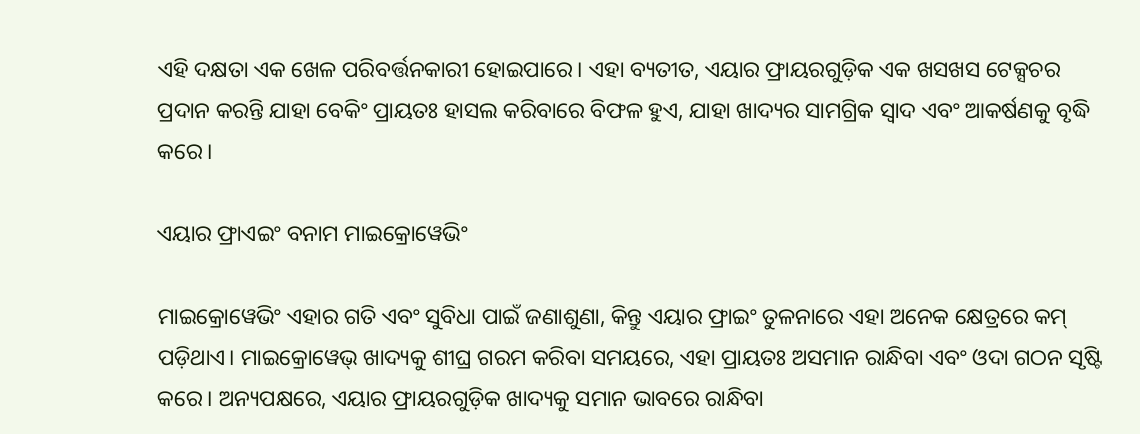ଏହି ଦକ୍ଷତା ଏକ ଖେଳ ପରିବର୍ତ୍ତନକାରୀ ହୋଇପାରେ। ଏହା ବ୍ୟତୀତ, ଏୟାର ଫ୍ରାୟରଗୁଡ଼ିକ ଏକ ଖସଖସ ଟେକ୍ସଚର ପ୍ରଦାନ କରନ୍ତି ଯାହା ବେକିଂ ପ୍ରାୟତଃ ହାସଲ କରିବାରେ ବିଫଳ ହୁଏ, ଯାହା ଖାଦ୍ୟର ସାମଗ୍ରିକ ସ୍ୱାଦ ଏବଂ ଆକର୍ଷଣକୁ ବୃଦ୍ଧି କରେ।

ଏୟାର ଫ୍ରାଏଇଂ ବନାମ ମାଇକ୍ରୋୱେଭିଂ

ମାଇକ୍ରୋୱେଭିଂ ଏହାର ଗତି ଏବଂ ସୁବିଧା ପାଇଁ ଜଣାଶୁଣା, କିନ୍ତୁ ଏୟାର ଫ୍ରାଇଂ ତୁଳନାରେ ଏହା ଅନେକ କ୍ଷେତ୍ରରେ କମ୍ ପଡ଼ିଥାଏ। ମାଇକ୍ରୋୱେଭ୍ ଖାଦ୍ୟକୁ ଶୀଘ୍ର ଗରମ କରିବା ସମୟରେ, ଏହା ପ୍ରାୟତଃ ଅସମାନ ରାନ୍ଧିବା ଏବଂ ଓଦା ଗଠନ ସୃଷ୍ଟି କରେ। ଅନ୍ୟପକ୍ଷରେ, ଏୟାର ଫ୍ରାୟରଗୁଡ଼ିକ ଖାଦ୍ୟକୁ ସମାନ ଭାବରେ ରାନ୍ଧିବା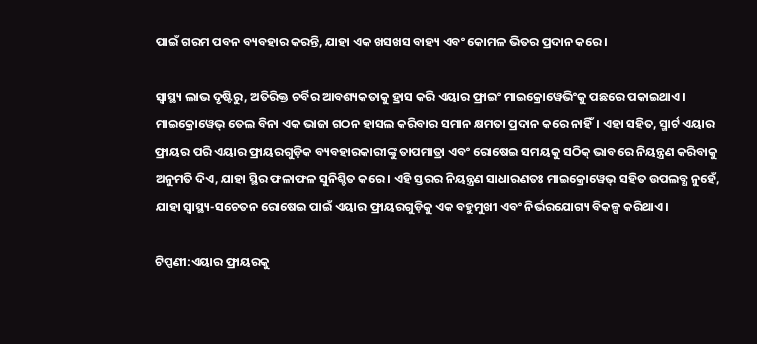ପାଇଁ ଗରମ ପବନ ବ୍ୟବହାର କରନ୍ତି, ଯାହା ଏକ ଖସଖସ ବାହ୍ୟ ଏବଂ କୋମଳ ଭିତର ପ୍ରଦାନ କରେ।

ସ୍ୱାସ୍ଥ୍ୟ ଲାଭ ଦୃଷ୍ଟିରୁ, ଅତିରିକ୍ତ ଚର୍ବିର ଆବଶ୍ୟକତାକୁ ହ୍ରାସ କରି ଏୟାର ଫ୍ରାଇଂ ମାଇକ୍ରୋୱେଭିଂକୁ ପଛରେ ପକାଇଥାଏ। ମାଇକ୍ରୋୱେଭ୍ ତେଲ ବିନା ଏକ ଭାଜା ଗଠନ ହାସଲ କରିବାର ସମାନ କ୍ଷମତା ପ୍ରଦାନ କରେ ନାହିଁ। ଏହା ସହିତ, ସ୍ମାର୍ଟ ଏୟାର ଫ୍ରାୟର ପରି ଏୟାର ଫ୍ରାୟରଗୁଡ଼ିକ ବ୍ୟବହାରକାରୀଙ୍କୁ ତାପମାତ୍ରା ଏବଂ ରୋଷେଇ ସମୟକୁ ସଠିକ୍ ଭାବରେ ନିୟନ୍ତ୍ରଣ କରିବାକୁ ଅନୁମତି ଦିଏ, ଯାହା ସ୍ଥିର ଫଳାଫଳ ସୁନିଶ୍ଚିତ କରେ। ଏହି ସ୍ତରର ନିୟନ୍ତ୍ରଣ ସାଧାରଣତଃ ମାଇକ୍ରୋୱେଭ୍ ସହିତ ଉପଲବ୍ଧ ନୁହେଁ, ଯାହା ସ୍ୱାସ୍ଥ୍ୟ-ସଚେତନ ରୋଷେଇ ପାଇଁ ଏୟାର ଫ୍ରାୟରଗୁଡ଼ିକୁ ଏକ ବହୁମୁଖୀ ଏବଂ ନିର୍ଭରଯୋଗ୍ୟ ବିକଳ୍ପ କରିଥାଏ।

ଟିପ୍ପଣୀ:ଏୟାର ଫ୍ରାୟରକୁ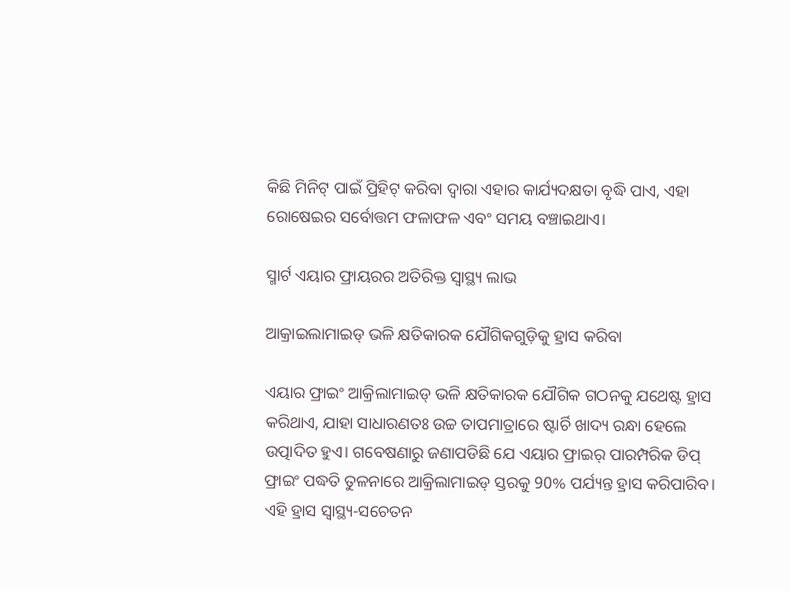କିଛି ମିନିଟ୍ ପାଇଁ ପ୍ରିହିଟ୍ କରିବା ଦ୍ଵାରା ଏହାର କାର୍ଯ୍ୟଦକ୍ଷତା ବୃଦ୍ଧି ପାଏ, ଏହା ରୋଷେଇର ସର୍ବୋତ୍ତମ ଫଳାଫଳ ଏବଂ ସମୟ ବଞ୍ଚାଇଥାଏ।

ସ୍ମାର୍ଟ ଏୟାର ଫ୍ରାୟରର ଅତିରିକ୍ତ ସ୍ୱାସ୍ଥ୍ୟ ଲାଭ

ଆକ୍ରାଇଲାମାଇଡ୍ ଭଳି କ୍ଷତିକାରକ ଯୌଗିକଗୁଡ଼ିକୁ ହ୍ରାସ କରିବା

ଏୟାର ଫ୍ରାଇଂ ଆକ୍ରିଲାମାଇଡ୍ ଭଳି କ୍ଷତିକାରକ ଯୌଗିକ ଗଠନକୁ ଯଥେଷ୍ଟ ହ୍ରାସ କରିଥାଏ, ଯାହା ସାଧାରଣତଃ ଉଚ୍ଚ ତାପମାତ୍ରାରେ ଷ୍ଟାର୍ଚି ଖାଦ୍ୟ ରନ୍ଧା ହେଲେ ଉତ୍ପାଦିତ ହୁଏ। ଗବେଷଣାରୁ ଜଣାପଡିଛି ଯେ ଏୟାର ଫ୍ରାଇର୍ ପାରମ୍ପରିକ ଡିପ୍ ଫ୍ରାଇଂ ପଦ୍ଧତି ତୁଳନାରେ ଆକ୍ରିଲାମାଇଡ୍ ସ୍ତରକୁ 90% ପର୍ଯ୍ୟନ୍ତ ହ୍ରାସ କରିପାରିବ। ଏହି ହ୍ରାସ ସ୍ୱାସ୍ଥ୍ୟ-ସଚେତନ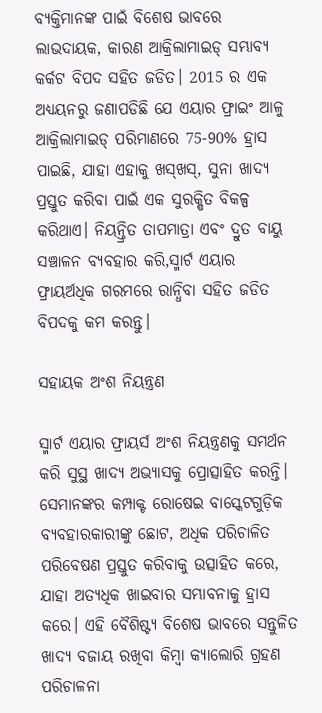ବ୍ୟକ୍ତିମାନଙ୍କ ପାଇଁ ବିଶେଷ ଭାବରେ ଲାଭଦାୟକ, କାରଣ ଆକ୍ରିଲାମାଇଡ୍ ସମ୍ଭାବ୍ୟ କର୍କଟ ବିପଦ ସହିତ ଜଡିତ। 2015 ର ଏକ ଅଧ୍ୟୟନରୁ ଜଣାପଡିଛି ଯେ ଏୟାର ଫ୍ରାଇଂ ଆଳୁ ଆକ୍ରିଲାମାଇଡ୍ ପରିମାଣରେ 75-90% ହ୍ରାସ ପାଇଛି, ଯାହା ଏହାକୁ ଖସ୍‌ଖସ୍‌, ସୁନା ଖାଦ୍ୟ ପ୍ରସ୍ତୁତ କରିବା ପାଇଁ ଏକ ସୁରକ୍ଷିତ ବିକଳ୍ପ କରିଥାଏ। ନିୟନ୍ତ୍ରିତ ତାପମାତ୍ରା ଏବଂ ଦ୍ରୁତ ବାୟୁ ସଞ୍ଚାଳନ ବ୍ୟବହାର କରି,ସ୍ମାର୍ଟ ଏୟାର ଫ୍ରାୟର୍ଅଧିକ ଗରମରେ ରାନ୍ଧିବା ସହିତ ଜଡିତ ବିପଦକୁ କମ କରନ୍ତୁ।

ସହାୟକ ଅଂଶ ନିୟନ୍ତ୍ରଣ

ସ୍ମାର୍ଟ ଏୟାର ଫ୍ରାୟର୍ସ ଅଂଶ ନିୟନ୍ତ୍ରଣକୁ ସମର୍ଥନ କରି ସୁସ୍ଥ ଖାଦ୍ୟ ଅଭ୍ୟାସକୁ ପ୍ରୋତ୍ସାହିତ କରନ୍ତି। ସେମାନଙ୍କର କମ୍ପାକ୍ଟ ରୋଷେଇ ବାସ୍କେଟଗୁଡ଼ିକ ବ୍ୟବହାରକାରୀଙ୍କୁ ଛୋଟ, ଅଧିକ ପରିଚାଳିତ ପରିବେଷଣ ପ୍ରସ୍ତୁତ କରିବାକୁ ଉତ୍ସାହିତ କରେ, ଯାହା ଅତ୍ୟଧିକ ଖାଇବାର ସମ୍ଭାବନାକୁ ହ୍ରାସ କରେ। ଏହି ବୈଶିଷ୍ଟ୍ୟ ବିଶେଷ ଭାବରେ ସନ୍ତୁଳିତ ଖାଦ୍ୟ ବଜାୟ ରଖିବା କିମ୍ବା କ୍ୟାଲୋରି ଗ୍ରହଣ ପରିଚାଳନା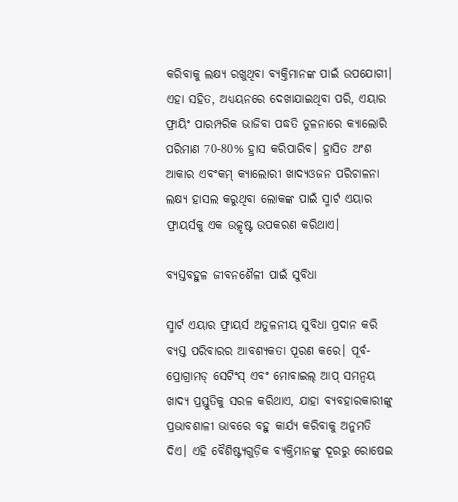କରିବାକୁ ଲକ୍ଷ୍ୟ ରଖୁଥିବା ବ୍ୟକ୍ତିମାନଙ୍କ ପାଇଁ ଉପଯୋଗୀ। ଏହା ସହିତ, ଅଧ୍ୟୟନରେ ଦେଖାଯାଇଥିବା ପରି, ଏୟାର ଫ୍ରାୟିଂ ପାରମ୍ପରିକ ଭାଜିବା ପଦ୍ଧତି ତୁଳନାରେ କ୍ୟାଲୋରି ପରିମାଣ 70-80% ହ୍ରାସ କରିପାରିବ। ହ୍ରାସିତ ଅଂଶ ଆକାର ଏବଂକମ୍ କ୍ୟାଲୋରୀ ଖାଦ୍ୟଓଜନ ପରିଚାଳନା ଲକ୍ଷ୍ୟ ହାସଲ କରୁଥିବା ଲୋକଙ୍କ ପାଇଁ ସ୍ମାର୍ଟ ଏୟାର ଫ୍ରାୟର୍ସକୁ ଏକ ଉତ୍କୃଷ୍ଟ ଉପକରଣ କରିଥାଏ।

ବ୍ୟସ୍ତବହୁଳ ଜୀବନଶୈଳୀ ପାଇଁ ସୁବିଧା

ସ୍ମାର୍ଟ ଏୟାର ଫ୍ରାୟର୍ସ ଅତୁଳନୀୟ ସୁବିଧା ପ୍ରଦାନ କରି ବ୍ୟସ୍ତ ପରିବାରର ଆବଶ୍ୟକତା ପୂରଣ କରେ। ପୂର୍ବ-ପ୍ରୋଗ୍ରାମଡ୍ ସେଟିଂସ୍ ଏବଂ ମୋବାଇଲ୍ ଆପ୍ ସମନ୍ୱୟ ଖାଦ୍ୟ ପ୍ରସ୍ତୁତିକୁ ସରଳ କରିଥାଏ, ଯାହା ବ୍ୟବହାରକାରୀଙ୍କୁ ପ୍ରଭାବଶାଳୀ ଭାବରେ ବହୁ କାର୍ଯ୍ୟ କରିବାକୁ ଅନୁମତି ଦିଏ। ଏହି ବୈଶିଷ୍ଟ୍ୟଗୁଡ଼ିକ ବ୍ୟକ୍ତିମାନଙ୍କୁ ଦୂରରୁ ରୋଷେଇ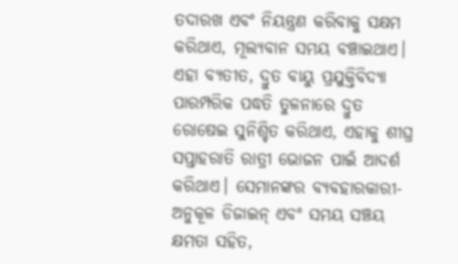ତଦାରଖ ଏବଂ ନିୟନ୍ତ୍ରଣ କରିବାକୁ ସକ୍ଷମ କରିଥାଏ, ମୂଲ୍ୟବାନ ସମୟ ବଞ୍ଚାଇଥାଏ। ଏହା ବ୍ୟତୀତ, ଦ୍ରୁତ ବାୟୁ ପ୍ରଯୁକ୍ତିବିଦ୍ୟା ପାରମ୍ପରିକ ପଦ୍ଧତି ତୁଳନାରେ ଦ୍ରୁତ ରୋଷେଇ ସୁନିଶ୍ଚିତ କରିଥାଏ, ଏହାକୁ ଶୀଘ୍ର ସପ୍ତାହରାତି ରାତ୍ରୀ ଭୋଜନ ପାଇଁ ଆଦର୍ଶ କରିଥାଏ। ସେମାନଙ୍କର ବ୍ୟବହାରକାରୀ-ଅନୁକୂଳ ଡିଜାଇନ୍ ଏବଂ ସମୟ ସଞ୍ଚୟ କ୍ଷମତା ସହିତ,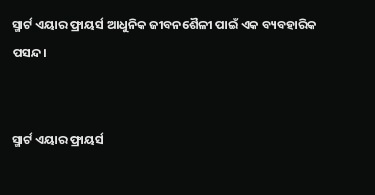ସ୍ମାର୍ଟ ଏୟାର ଫ୍ରାୟର୍ସ ଆଧୁନିକ ଜୀବନଶୈଳୀ ପାଇଁ ଏକ ବ୍ୟବହାରିକ ପସନ୍ଦ।


ସ୍ମାର୍ଟ ଏୟାର ଫ୍ରାୟର୍ସ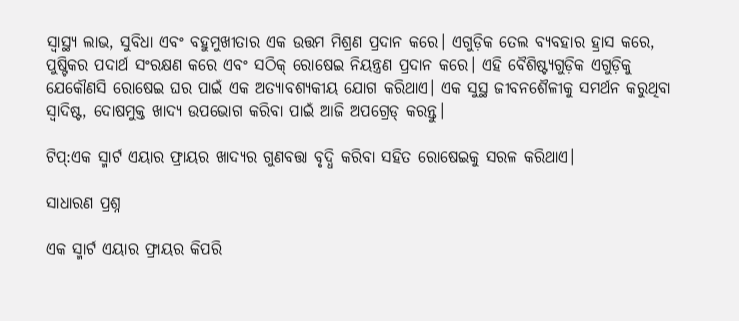ସ୍ୱାସ୍ଥ୍ୟ ଲାଭ, ସୁବିଧା ଏବଂ ବହୁମୁଖୀତାର ଏକ ଉତ୍ତମ ମିଶ୍ରଣ ପ୍ରଦାନ କରେ। ଏଗୁଡ଼ିକ ତେଲ ବ୍ୟବହାର ହ୍ରାସ କରେ, ପୁଷ୍ଟିକର ପଦାର୍ଥ ସଂରକ୍ଷଣ କରେ ଏବଂ ସଠିକ୍ ରୋଷେଇ ନିୟନ୍ତ୍ରଣ ପ୍ରଦାନ କରେ। ଏହି ବୈଶିଷ୍ଟ୍ୟଗୁଡ଼ିକ ଏଗୁଡ଼ିକୁ ଯେକୌଣସି ରୋଷେଇ ଘର ପାଇଁ ଏକ ଅତ୍ୟାବଶ୍ୟକୀୟ ଯୋଗ କରିଥାଏ। ଏକ ସୁସ୍ଥ ଜୀବନଶୈଳୀକୁ ସମର୍ଥନ କରୁଥିବା ସ୍ୱାଦିଷ୍ଟ, ଦୋଷମୁକ୍ତ ଖାଦ୍ୟ ଉପଭୋଗ କରିବା ପାଇଁ ଆଜି ଅପଗ୍ରେଡ୍ କରନ୍ତୁ।

ଟିପ୍:ଏକ ସ୍ମାର୍ଟ ଏୟାର ଫ୍ରାୟର ଖାଦ୍ୟର ଗୁଣବତ୍ତା ବୃଦ୍ଧି କରିବା ସହିତ ରୋଷେଇକୁ ସରଳ କରିଥାଏ।

ସାଧାରଣ ପ୍ରଶ୍ନ

ଏକ ସ୍ମାର୍ଟ ଏୟାର ଫ୍ରାୟର କିପରି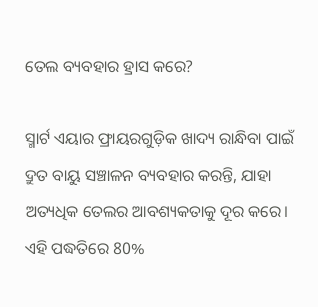ତେଲ ବ୍ୟବହାର ହ୍ରାସ କରେ?

ସ୍ମାର୍ଟ ଏୟାର ଫ୍ରାୟରଗୁଡ଼ିକ ଖାଦ୍ୟ ରାନ୍ଧିବା ପାଇଁ ଦ୍ରୁତ ବାୟୁ ସଞ୍ଚାଳନ ବ୍ୟବହାର କରନ୍ତି, ଯାହା ଅତ୍ୟଧିକ ତେଲର ଆବଶ୍ୟକତାକୁ ଦୂର କରେ। ଏହି ପଦ୍ଧତିରେ 80%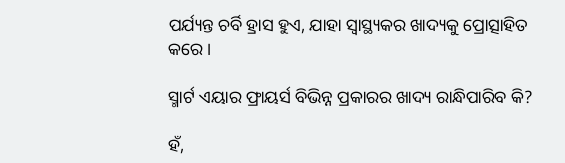ପର୍ଯ୍ୟନ୍ତ ଚର୍ବି ହ୍ରାସ ହୁଏ, ଯାହା ସ୍ୱାସ୍ଥ୍ୟକର ଖାଦ୍ୟକୁ ପ୍ରୋତ୍ସାହିତ କରେ।

ସ୍ମାର୍ଟ ଏୟାର ଫ୍ରାୟର୍ସ ବିଭିନ୍ନ ପ୍ରକାରର ଖାଦ୍ୟ ରାନ୍ଧିପାରିବ କି?

ହଁ,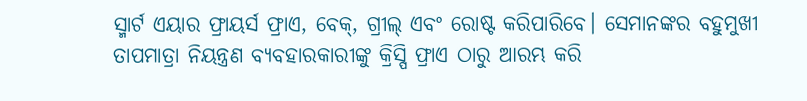ସ୍ମାର୍ଟ ଏୟାର ଫ୍ରାୟର୍ସ ଫ୍ରାଏ, ବେକ୍, ଗ୍ରୀଲ୍ ଏବଂ ରୋଷ୍ଟ କରିପାରିବେ। ସେମାନଙ୍କର ବହୁମୁଖୀ ତାପମାତ୍ରା ନିୟନ୍ତ୍ରଣ ବ୍ୟବହାରକାରୀଙ୍କୁ କ୍ରିସ୍ପି ଫ୍ରାଏ ଠାରୁ ଆରମ୍ଭ କରି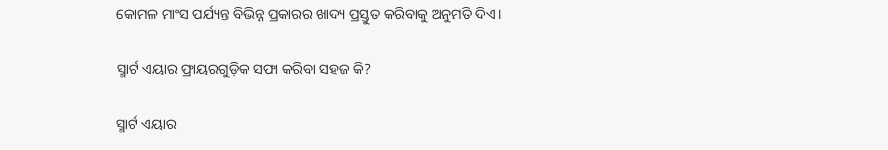କୋମଳ ମାଂସ ପର୍ଯ୍ୟନ୍ତ ବିଭିନ୍ନ ପ୍ରକାରର ଖାଦ୍ୟ ପ୍ରସ୍ତୁତ କରିବାକୁ ଅନୁମତି ଦିଏ।

ସ୍ମାର୍ଟ ଏୟାର ଫ୍ରାୟରଗୁଡ଼ିକ ସଫା କରିବା ସହଜ କି?

ସ୍ମାର୍ଟ ଏୟାର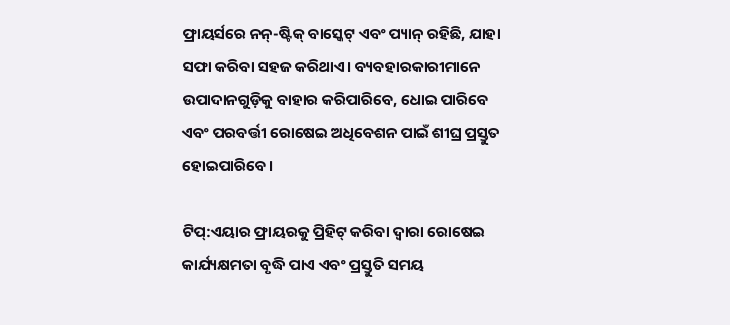ଫ୍ରାୟର୍ସରେ ନନ୍-ଷ୍ଟିକ୍ ବାସ୍କେଟ୍ ଏବଂ ପ୍ୟାନ୍ ରହିଛି, ଯାହା ସଫା କରିବା ସହଜ କରିଥାଏ। ବ୍ୟବହାରକାରୀମାନେ ଉପାଦାନଗୁଡ଼ିକୁ ବାହାର କରିପାରିବେ, ଧୋଇ ପାରିବେ ଏବଂ ପରବର୍ତ୍ତୀ ରୋଷେଇ ଅଧିବେଶନ ପାଇଁ ଶୀଘ୍ର ପ୍ରସ୍ତୁତ ହୋଇପାରିବେ।

ଟିପ୍:ଏୟାର ଫ୍ରାୟରକୁ ପ୍ରିହିଟ୍ କରିବା ଦ୍ଵାରା ରୋଷେଇ କାର୍ଯ୍ୟକ୍ଷମତା ବୃଦ୍ଧି ପାଏ ଏବଂ ପ୍ରସ୍ତୁତି ସମୟ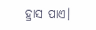ହ୍ରାସ ପାଏ।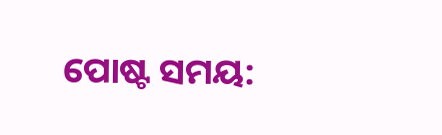ପୋଷ୍ଟ ସମୟ: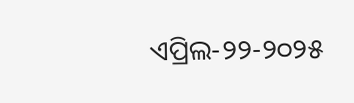ଏପ୍ରିଲ-୨୨-୨୦୨୫